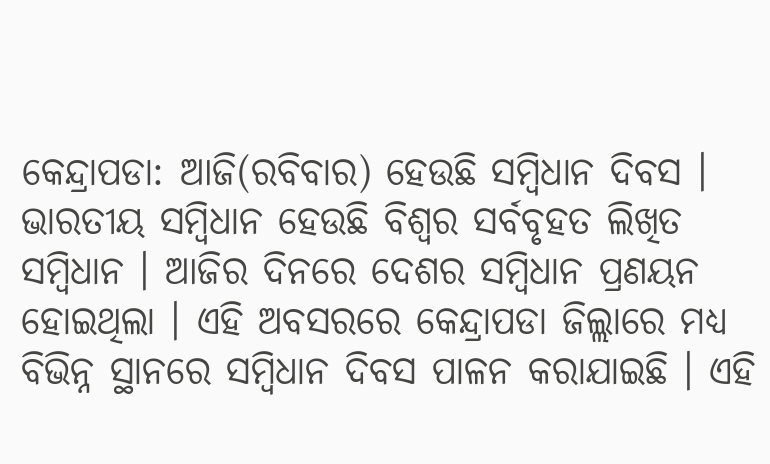କେନ୍ଦ୍ରାପଡା: ଆଜି(ରବିବାର) ହେଉଛି ସମ୍ବିଧାନ ଦିବସ । ଭାରତୀୟ ସମ୍ବିଧାନ ହେଉଛି ବିଶ୍ୱର ସର୍ବବୃହତ ଲିଖିତ ସମ୍ବିଧାନ । ଆଜିର ଦିନରେ ଦେଶର ସମ୍ବିଧାନ ପ୍ରଣୟନ ହୋଇଥିଲା । ଏହି ଅବସରରେ କେନ୍ଦ୍ରାପଡା ଜିଲ୍ଲାରେ ମଧ୍ୟ ବିଭିନ୍ନ ସ୍ଥାନରେ ସମ୍ବିଧାନ ଦିବସ ପାଳନ କରାଯାଇଛି । ଏହି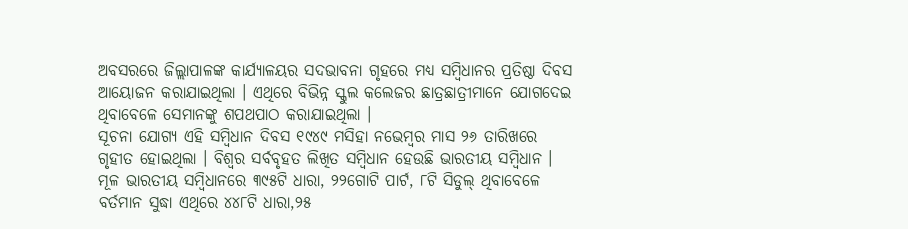ଅବସରରେ ଜିଲ୍ଲାପାଳଙ୍କ କାର୍ଯ୍ୟାଳୟର ସଦଭାବନା ଗୃହରେ ମଧ୍ୟ ସମ୍ବିଧାନର ପ୍ରତିଷ୍ଠା ଦିବସ ଆୟୋଜନ କରାଯାଇଥିଲା । ଏଥିରେ ବିଭିନ୍ନ ସ୍କୁଲ କଲେଜର ଛାତ୍ରଛାତ୍ରୀମାନେ ଯୋଗଦେଇ ଥିବାବେଳେ ସେମାନଙ୍କୁ ଶପଥପାଠ କରାଯାଇଥିଲା ।
ସୂଚନା ଯୋଗ୍ୟ ଏହି ସମ୍ବିଧାନ ଦିବସ ୧୯୪୯ ମସିହା ନଭେମ୍ବର ମାସ ୨୬ ତାରିଖରେ ଗୃହୀତ ହୋଇଥିଲା । ବିଶ୍ୱର ସର୍ବବୃହତ ଲିଖିତ ସମ୍ବିଧାନ ହେଉଛି ଭାରତୀୟ ସମ୍ବିଧାନ । ମୂଳ ଭାରତୀୟ ସମ୍ବିଧାନରେ ୩୯୫ଟି ଧାରା, ୨୨ଗୋଟି ପାର୍ଟ, ୮ଟି ସିଡୁଲ୍ ଥିବାବେଳେ ବର୍ତମାନ ସୁଦ୍ଧା ଏଥିରେ ୪୪୮ଟି ଧାରା,୨୫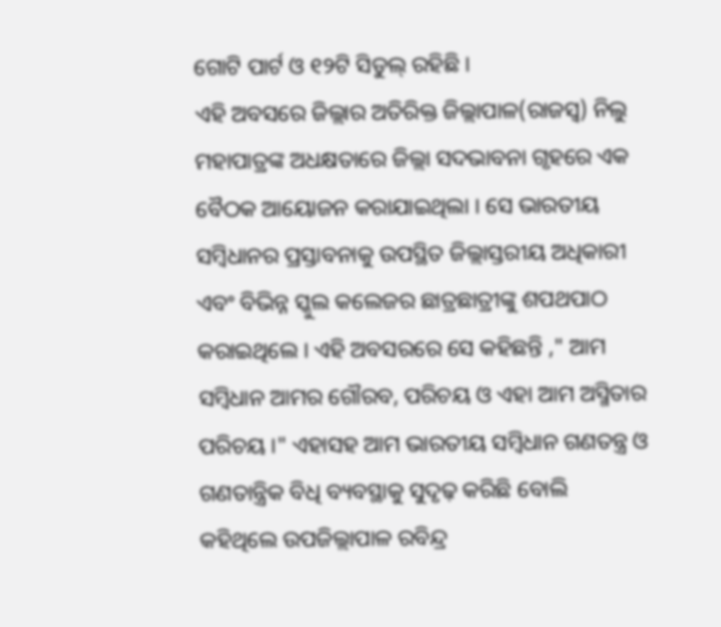ଗୋଟି ପାର୍ଟ ଓ ୧୨ଟି ସିଡୁଲ୍ ରହିଛି ।
ଏହି ଅବସରେ ଜିଲ୍ଲାର ଅତିରିକ୍ତ ଜିଲ୍ଲାପାଳ(ରାଜସ୍ୱ) ନିଲୁ ମହାପାତ୍ରଙ୍କ ଅଧକ୍ଷତାରେ ଜିଲ୍ଲା ସଦଭାବନା ଗୃହରେ ଏକ ବୈଠକ ଆୟୋଜନ କରାଯାଇଥିଲା । ସେ ଭାରତୀୟ ସମ୍ବିଧାନର ପ୍ରସ୍ତାବନାକୁ ଉପସ୍ଥିତ ଜିଲ୍ଲାସ୍ତରୀୟ ଅଧିକାରୀ ଏବଂ ବିଭିନ୍ନ ସ୍କୁଲ କଲେଜର ଛାତ୍ରଛାତ୍ରୀଙ୍କୁ ଶପଥପାଠ କରାଇଥିଲେ । ଏହି ଅବସରରେ ସେ କହିଛନ୍ତି ," ଆମ ସମ୍ବିଧାନ ଆମର ଗୌରବ, ପରିଚୟ ଓ ଏହା ଆମ ଅସ୍ମିତାର ପରିଚୟ ।" ଏହାସହ ଆମ ଭାରତୀୟ ସମ୍ବିଧାନ ଗଣତନ୍ତ୍ର ଓ ଗଣତାନ୍ତ୍ରିକ ବିଧି ବ୍ୟବସ୍ଥାକୁ ସୁଦୃଢ଼ କରିଛି ବୋଲି କହିଥିଲେ ଉପଜିଲ୍ଲାପାଳ ରବିନ୍ଦ୍ର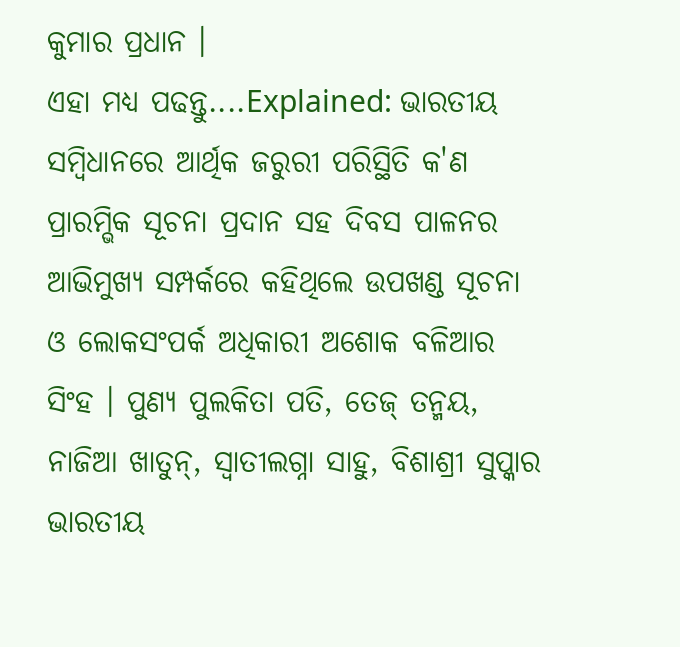କୁମାର ପ୍ରଧାନ ।
ଏହା ମଧ୍ୟ ପଢନ୍ତୁ....Explained: ଭାରତୀୟ ସମ୍ବିଧାନରେ ଆର୍ଥିକ ଜରୁରୀ ପରିସ୍ଥିତି କ'ଣ
ପ୍ରାରମ୍ଭିକ ସୂଚନା ପ୍ରଦାନ ସହ ଦିବସ ପାଳନର ଆଭିମୁଖ୍ୟ ସମ୍ପର୍କରେ କହିଥିଲେ ଉପଖଣ୍ଡ ସୂଚନା ଓ ଲୋକସଂପର୍କ ଅଧିକାରୀ ଅଶୋକ ବଳିଆର ସିଂହ । ପୁଣ୍ୟ ପୁଲକିତା ପତି, ତେଜ୍ ତନ୍ମୟ, ନାଜିଆ ଖାତୁନ୍, ସ୍ୱାତୀଲଗ୍ନା ସାହୁ, ବିଶାଶ୍ରୀ ସୁପ୍କାର ଭାରତୀୟ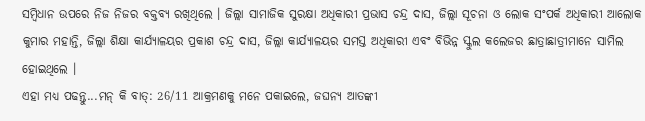ସମ୍ବିଧାନ ଉପରେ ନିଜ ନିଜର ବକ୍ତବ୍ୟ ରଖିଥିଲେ । ଜିଲ୍ଲା ସାମାଜିକ ସୁରକ୍ଷା ଅଧିକାରୀ ପ୍ରଭାସ ଚନ୍ଦ୍ର ଦାସ, ଜିଲ୍ଲା ସୂଚନା ଓ ଲୋକ ସଂପର୍କ ଅଧିକାରୀ ଆଲୋକ କୁମାର ମହାନ୍ତି, ଜିଲ୍ଲା ଶିକ୍ଷା କାର୍ଯ୍ୟାଳୟର ପ୍ରକାଶ ଚନ୍ଦ୍ର ଦାସ, ଜିଲ୍ଲା କାର୍ଯ୍ୟାଳୟର ସମସ୍ତ ଅଧିକାରୀ ଏବଂ ବିଭିନ୍ନ ସ୍କୁଲ କଲେଜର ଛାତ୍ରାଛାତ୍ରୀମାନେ ସାମିଲ ହୋଇଥିଲେ ।
ଏହା ମଧ୍ୟ ପଢନ୍ତୁ...ମନ୍ କି ବାତ୍: 26/11 ଆକ୍ରମଣକୁ ମନେ ପକାଇଲେ, ଜଘନ୍ୟ ଆତଙ୍କୀ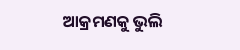ଆକ୍ରମଣକୁ ଭୁଲି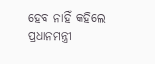ହେବ ନାହିଁ କହିଲେ ପ୍ରଧାନମନ୍ତ୍ରୀ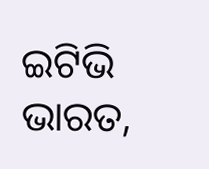ଇଟିଭି ଭାରତ,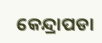କେନ୍ଦ୍ରାପଡା